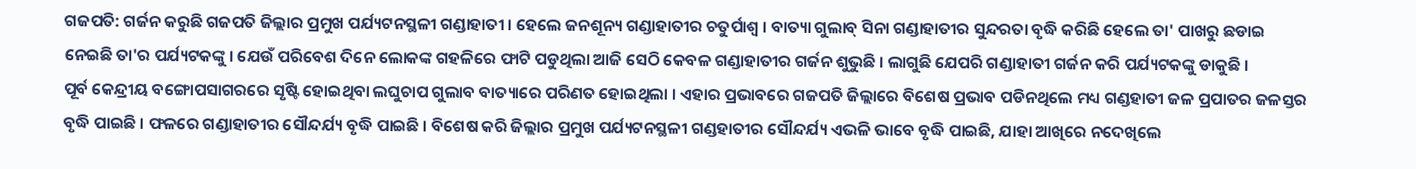ଗଜପତି: ଗର୍ଜନ କରୁଛି ଗଜପତି ଜିଲ୍ଲାର ପ୍ରମୁଖ ପର୍ଯ୍ୟଟନସ୍ଥଳୀ ଗଣ୍ଡାହାତୀ । ହେଲେ ଜନଶୂନ୍ୟ ଗଣ୍ଡାହାତୀର ଚତୁର୍ପାଶ୍ବ । ବାତ୍ୟା ଗୁଲାବ୍ ସିନା ଗଣ୍ଡାହାତୀର ସୁନ୍ଦରତା ବୃଦ୍ଧି କରିଛି ହେଲେ ତା' ପାଖରୁ ଛଡାଇ ନେଇଛି ତା'ର ପର୍ଯ୍ୟଟକଙ୍କୁ । ଯେଉଁ ପରିବେଶ ଦିନେ ଲୋକଙ୍କ ଗହଳିରେ ଫାଟି ପଡୁଥିଲା ଆଜି ସେଠି କେବଳ ଗଣ୍ଡାହାତୀର ଗର୍ଜନ ଶୁଭୁଛି । ଲାଗୁଛି ଯେପରି ଗଣ୍ଡାହାତୀ ଗର୍ଜନ କରି ପର୍ଯ୍ୟଟକଙ୍କୁ ଡାକୁଛି ।
ପୂର୍ବ କେନ୍ଦ୍ରୀୟ ବଙ୍ଗୋପସାଗରରେ ସୃଷ୍ଟି ହୋଇଥିବା ଲଘୁଚାପ ଗୁଲାବ ବାତ୍ୟାରେ ପରିଣତ ହୋଇଥିଲା । ଏହାର ପ୍ରଭାବରେ ଗଜପତି ଜିଲ୍ଲାରେ ବିଶେଷ ପ୍ରଭାବ ପଡିନଥିଲେ ମଧ୍ୟ ଗଣ୍ଡହାତୀ ଜଳ ପ୍ରପାତର ଜଳସ୍ତର ବୃଦ୍ଧି ପାଇଛି । ଫଳରେ ଗଣ୍ଡାହାତୀର ସୌନ୍ଦର୍ଯ୍ୟ ବୃଦ୍ଧି ପାଇଛି । ବିଶେଷ କରି ଜିଲ୍ଲାର ପ୍ରମୁଖ ପର୍ଯ୍ୟଟନସ୍ଥଳୀ ଗଣ୍ଡହାତୀର ସୌନ୍ଦର୍ଯ୍ୟ ଏଭଳି ଭାବେ ବୃଦ୍ଧି ପାଇଛି, ଯାହା ଆଖିରେ ନଦେଖିଲେ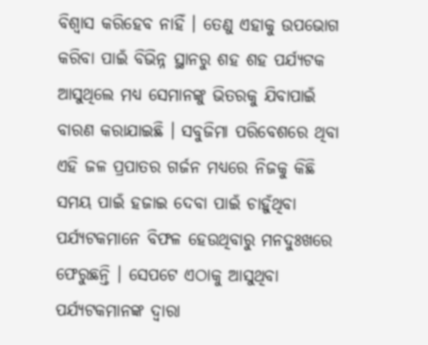ବିଶ୍ବାସ କରିହେବ ନାହିଁ । ତେଣୁ ଏହାକୁ ଉପଭୋଗ କରିବା ପାଇଁ ବିଭିନ୍ନ ସ୍ଥାନରୁ ଶହ ଶହ ପର୍ଯ୍ୟଟକ ଆସୁଥିଲେ ମଧ୍ୟ ସେମାନଙ୍କୁ ଭିତରକୁ ଯିବାପାଇଁ ବାରଣ କରାଯାଇଛି । ସବୁଜିମା ପରିବେଶରେ ଥିବା ଏହି ଜଳ ପ୍ରପାତର ଗର୍ଜନ ମଧ୍ୟରେ ନିଜକୁ କିଛି ସମୟ ପାଇଁ ହଜାଇ ଦେବା ପାଇଁ ଚାହୁଁଥିବା ପର୍ଯ୍ୟଟକମାନେ ବିଫଳ ହେଉଥିବାରୁ ମନଦୁଃଖରେ ଫେରୁଛନ୍ତି । ସେପଟେ ଏଠାକୁ ଆସୁଥିବା ପର୍ଯ୍ୟଟକମାନଙ୍କ ଦ୍ବାରା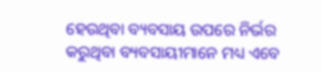ହେଉଥିବା ବ୍ୟବସାୟ ଉପରେ ନିର୍ଭର କରୁଥିବା ବ୍ୟବସାୟୀମାନେ ମଧ୍ୟ ଏବେ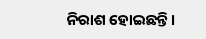ନିରାଶ ହୋଇଛନ୍ତି ।